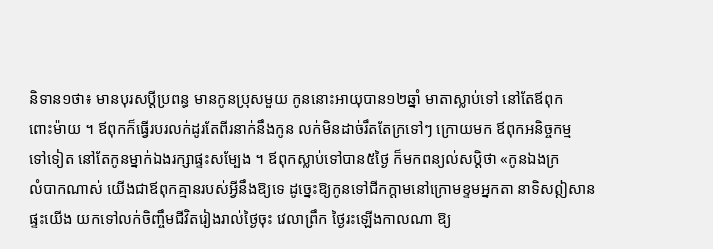និទាន១ថា៖ មានបុរសប្ដីប្រពន្ធ មានកូនប្រុសមួយ កូននោះអាយុបាន១២ឆ្នាំ មាតាស្លាប់ទៅ នៅតែឪពុក
ពោះម៉ាយ ។ ឪពុកក៏ធ្វើរបរលក់ដូរតែពីរនាក់នឹងកូន លក់មិនដាច់រឹតតែក្រទៅៗ ក្រោយមក ឪពុកអនិច្ចកម្ម
ទៅទៀត នៅតែកូនម្នាក់ឯងរក្សាផ្ទះសម្បែង ។ ឪពុកស្លាប់ទៅបាន៥ថ្ងៃ ក៏មកពន្យល់សប្តិថា «កូនឯងក្រ
លំបាកណាស់ យើងជាឪពុកគ្មានរបស់អ្វីនឹងឱ្យទេ ដូច្នេះឱ្យកូនទៅជីកក្ដាមនៅក្រោមខ្ទមអ្នកតា នាទិសឦសាន
ផ្ទះយើង យកទៅលក់ចិញ្ចឹមជីវិតរៀងរាល់ថ្ងៃចុះ វេលាព្រឹក ថ្ងៃរះឡើងកាលណា ឱ្យ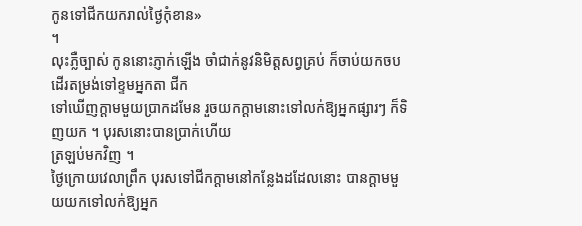កូនទៅជីកយករាល់ថ្ងៃកុំខាន»
។
លុះភ្លឺច្បាស់ កូននោះភ្ញាក់ឡើង ចាំជាក់នូវនិមិត្តសព្វគ្រប់ ក៏ចាប់យកចបដើរតម្រង់ទៅខ្ទមអ្នកតា ជីក
ទៅឃើញក្ដាមមួយប្រាកដមែន រួចយកក្ដាមនោះទៅលក់ឱ្យអ្នកផ្សារៗ ក៏ទិញយក ។ បុរសនោះបានប្រាក់ហើយ
ត្រឡប់មកវិញ ។
ថ្ងៃក្រោយវេលាព្រឹក បុរសទៅជីកក្ដាមនៅកន្លែងដដែលនោះ បានក្ដាមមួយយកទៅលក់ឱ្យអ្នក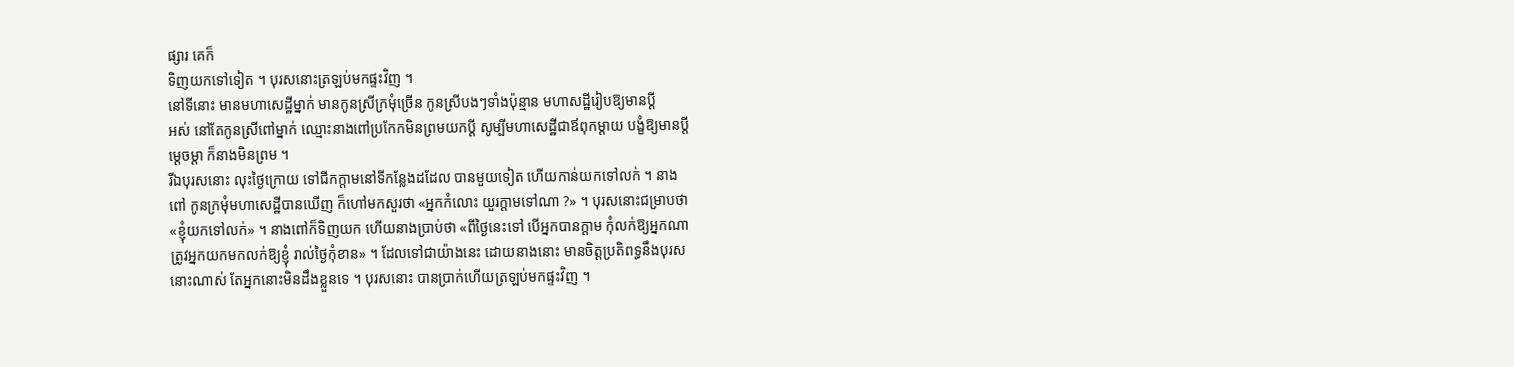ផ្សារ គេក៏
ទិញយកទៅទៀត ។ បុរសនោះត្រឡប់មកផ្ទះវិញ ។
នៅទីនោះ មានមហាសេដ្ឋីម្នាក់ មានកូនស្រីក្រមុំច្រើន កូនស្រីបងៗទាំងប៉ុន្មាន មហាសដ្ឋីរៀបឱ្យមានប្ដី
អស់ នៅតែកូនស្រីពៅម្នាក់ ឈ្មោះនាងពៅប្រកែកមិនព្រមយកប្ដី សូម្បីមហាសេដ្ឋីជាឪពុកម្ដាយ បង្ខំឱ្យមានប្ដី
ម្ដេចម្ដា ក៏នាងមិនព្រម ។
រីឯបុរសនោះ លុះថ្ងៃក្រោយ ទៅជីកក្ដាមនៅទីកន្លែងដដែល បានមួយទៀត ហើយកាន់យកទៅលក់ ។ នាង
ពៅ កូនក្រមុំមហាសេដ្ឋីបានឃើញ ក៏ហៅមកសួរថា «អ្នកកំលោះ យួរក្ដាមទៅណា ?» ។ បុរសនោះជម្រាបថា
«ខ្ញុំយកទៅលក់» ។ នាងពៅក៏ទិញយក ហើយនាងប្រាប់ថា «ពីថ្ងៃនេះទៅ បើអ្នកបានក្ដាម កុំលក់ឱ្យអ្នកណា
ត្រូវអ្នកយកមកលក់ឱ្យខ្ញុំ រាល់ថ្ងៃកុំខាន» ។ ដែលទៅជាយ៉ាងនេះ ដោយនាងនោះ មានចិត្តប្រតិពទ្ធនឹងបុរស
នោះណាស់ តែអ្នកនោះមិនដឹងខ្លួនទេ ។ បុរសនោះ បានប្រាក់ហើយត្រឡប់មកផ្ទះវិញ ។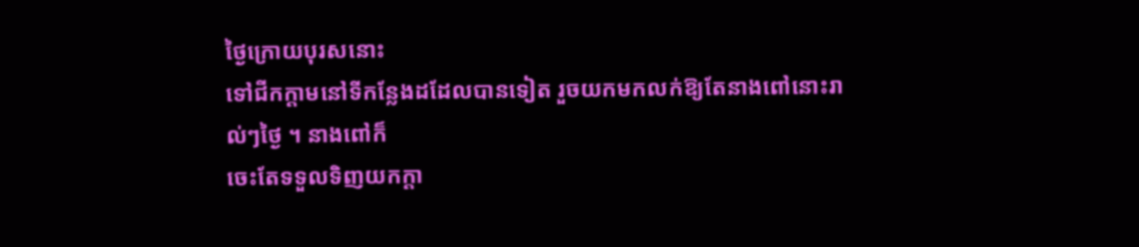ថ្ងៃក្រោយបុរសនោះ
ទៅជីកក្ដាមនៅទីកន្លែងដដែលបានទៀត រួចយកមកលក់ឱ្យតែនាងពៅនោះរាល់ៗថ្ងៃ ។ នាងពៅក៏
ចេះតែទទួលទិញយកក្ដា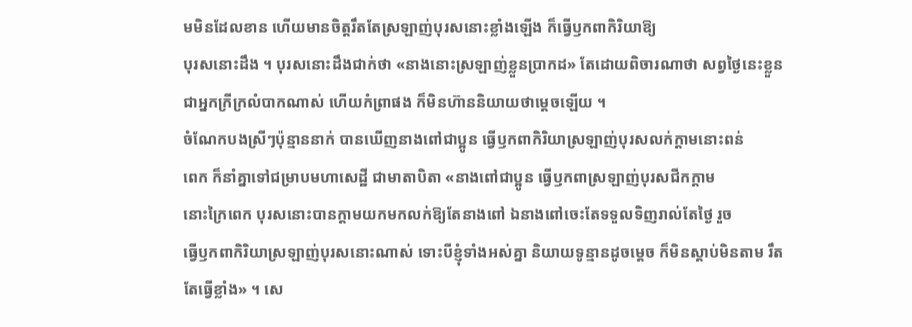មមិនដែលខាន ហើយមានចិត្តរឹតតែស្រឡាញ់បុរសនោះខ្លាំងឡើង ក៏ធ្វើឫកពាកិរិយាឱ្យ
បុរសនោះដឹង ។ បុរសនោះដឹងជាក់ថា «នាងនោះស្រឡាញ់ខ្លួនប្រាកដ» តែដោយពិចារណាថា សព្វថ្ងៃនេះខ្លួន
ជាអ្នកក្រីក្រលំបាកណាស់ ហើយកំព្រាផង ក៏មិនហ៊ាននិយាយថាម្ដេចឡើយ ។
ចំណែកបងស្រីៗប៉ុន្មាននាក់ បានឃើញនាងពៅជាប្អូន ធ្វើឫកពាកិរិយាស្រឡាញ់បុរសលក់ក្ដាមនោះពន់
ពេក ក៏នាំគ្នាទៅជម្រាបមហាសេដ្ឋី ជាមាតាបិតា «នាងពៅជាប្អូន ធ្វើឫកពាស្រឡាញ់បុរសជីកក្ដាម
នោះក្រៃពេក បុរសនោះបានក្ដាមយកមកលក់ឱ្យតែនាងពៅ ឯនាងពៅចេះតែទទួលទិញរាល់តែថ្ងៃ រួច
ធ្វើឫកពាកិរិយាស្រឡាញ់បុរសនោះណាស់ ទោះបីខ្ញុំទាំងអស់គ្នា និយាយទូន្មានដូចម្ដេច ក៏មិនស្ដាប់មិនតាម រឹត
តែធ្វើខ្លាំង» ។ សេ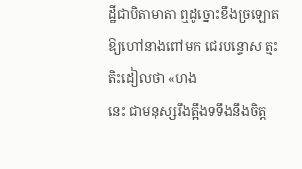ដ្ឋីជាបិតាមាតា ឮដូច្នោះខឹងច្រឡោតឱ្យហៅនាងពៅមក ជេរបន្ទោស ត្មះតិះដៀលថា «ហង
នេះ ជាមនុស្សរឹងត្អឹងទទឹងនឹងចិត្ត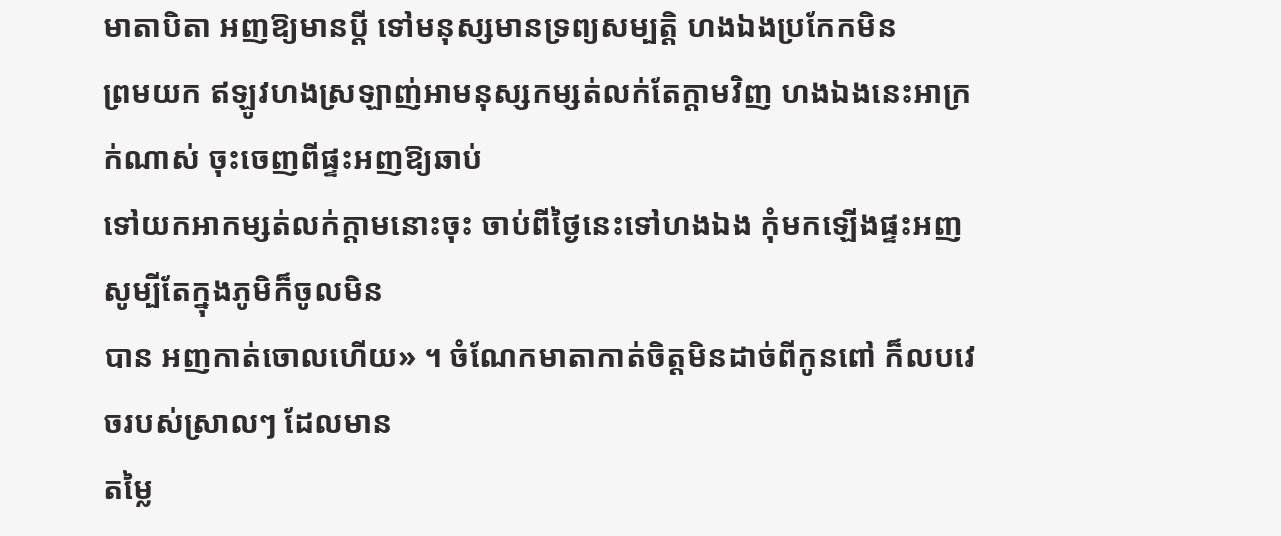មាតាបិតា អញឱ្យមានប្ដី ទៅមនុស្សមានទ្រព្យសម្បត្តិ ហងឯងប្រកែកមិន
ព្រមយក ឥឡូវហងស្រឡាញ់អាមនុស្សកម្សត់លក់តែក្ដាមវិញ ហងឯងនេះអាក្រក់ណាស់ ចុះចេញពីផ្ទះអញឱ្យឆាប់
ទៅយកអាកម្សត់លក់ក្ដាមនោះចុះ ចាប់ពីថ្ងៃនេះទៅហងឯង កុំមកឡើងផ្ទះអញ សូម្បីតែក្នុងភូមិក៏ចូលមិន
បាន អញកាត់ចោលហើយ» ។ ចំណែកមាតាកាត់ចិត្តមិនដាច់ពីកូនពៅ ក៏លបវេចរបស់ស្រាលៗ ដែលមាន
តម្លៃ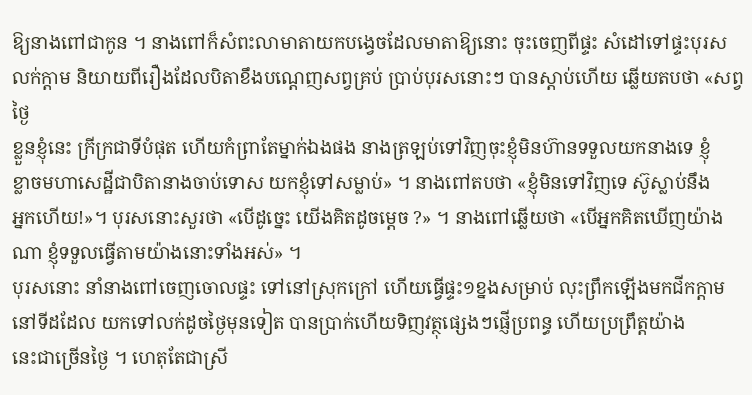ឱ្យនាងពៅជាកូន ។ នាងពៅក៏សំពះលាមាតាយកបង្វេចដែលមាតាឱ្យនោះ ចុះចេញពីផ្ទះ សំដៅទៅផ្ទះបុរស
លក់ក្ដាម និយាយពីរឿងដែលបិតាខឹងបណ្ដេញសព្វគ្រប់ ប្រាប់បុរសនោះៗ បានស្ដាប់ហើយ ឆ្លើយតបថា «សព្វថ្ងៃ
ខ្លួនខ្ញុំនេះ ក្រីក្រជាទីបំផុត ហើយកំព្រាតែម្នាក់ឯងផង នាងត្រឡប់ទៅវិញចុះខ្ញុំមិនហ៊ានទទួលយកនាងទេ ខ្ញុំ
ខ្លាចមហាសេដ្ឋីជាបិតានាងចាប់ទោស យកខ្ញុំទៅសម្លាប់» ។ នាងពៅតបថា «ខ្ញុំមិនទៅវិញទេ ស៊ូស្លាប់នឹង
អ្នកហើយ!»។ បុរសនោះសួរថា «បើដូច្នេះ យើងគិតដូចម្ដេច ?» ។ នាងពៅឆ្លើយថា «បើអ្នកគិតឃើញយ៉ាង
ណា ខ្ញុំទទួលធ្វើតាមយ៉ាងនោះទាំងអស់» ។
បុរសនោះ នាំនាងពៅចេញចោលផ្ទះ ទៅនៅស្រុកក្រៅ ហើយធ្វើផ្ទះ១ខ្នងសម្រាប់ លុះព្រឹកឡើងមកជីកក្ដាម
នៅទីដដែល យកទៅលក់ដូចថ្ងៃមុនទៀត បានប្រាក់ហើយទិញវត្ថុផ្សេងៗផ្ញើប្រពន្ធ ហើយប្រព្រឹត្តយ៉ាង
នេះជាច្រើនថ្ងៃ ។ ហេតុតែជាស្រី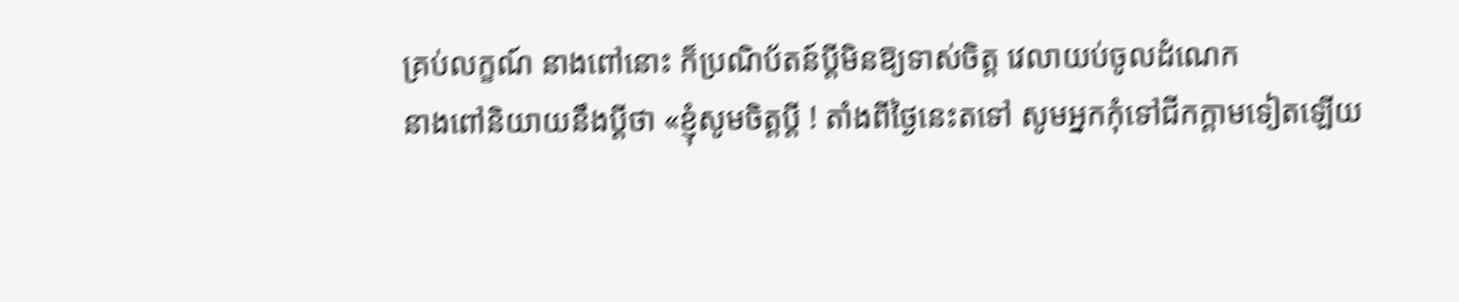គ្រប់លក្ខណ៍ នាងពៅនោះ ក៏ប្រណិប័តន៍ប្ដីមិនឱ្យទាស់ចិត្ត វេលាយប់ចូលដំណេក
នាងពៅនិយាយនឹងប្ដីថា «ខ្ញុំសូមចិត្តប្ដី ! តាំងពីថ្ងៃនេះតទៅ សូមអ្នកកុំទៅជីកក្ដាមទៀតឡើយ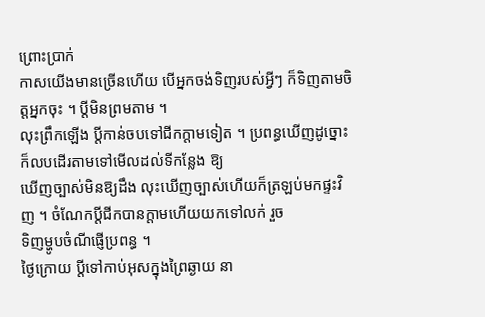ព្រោះប្រាក់
កាសយើងមានច្រើនហើយ បើអ្នកចង់ទិញរបស់អ្វីៗ ក៏ទិញតាមចិត្តអ្នកចុះ ។ ប្ដីមិនព្រមតាម ។
លុះព្រឹកឡើង ប្ដីកាន់ចបទៅជីកក្ដាមទៀត ។ ប្រពន្ធឃើញដូច្នោះក៏លបដើរតាមទៅមើលដល់ទីកន្លែង ឱ្យ
ឃើញច្បាស់មិនឱ្យដឹង លុះឃើញច្បាស់ហើយក៏ត្រឡប់មកផ្ទះវិញ ។ ចំណែកប្ដីជីកបានក្ដាមហើយយកទៅលក់ រួច
ទិញម្ហូបចំណីផ្ញើប្រពន្ធ ។
ថ្ងៃក្រោយ ប្ដីទៅកាប់អុសក្នុងព្រៃឆ្ងាយ នា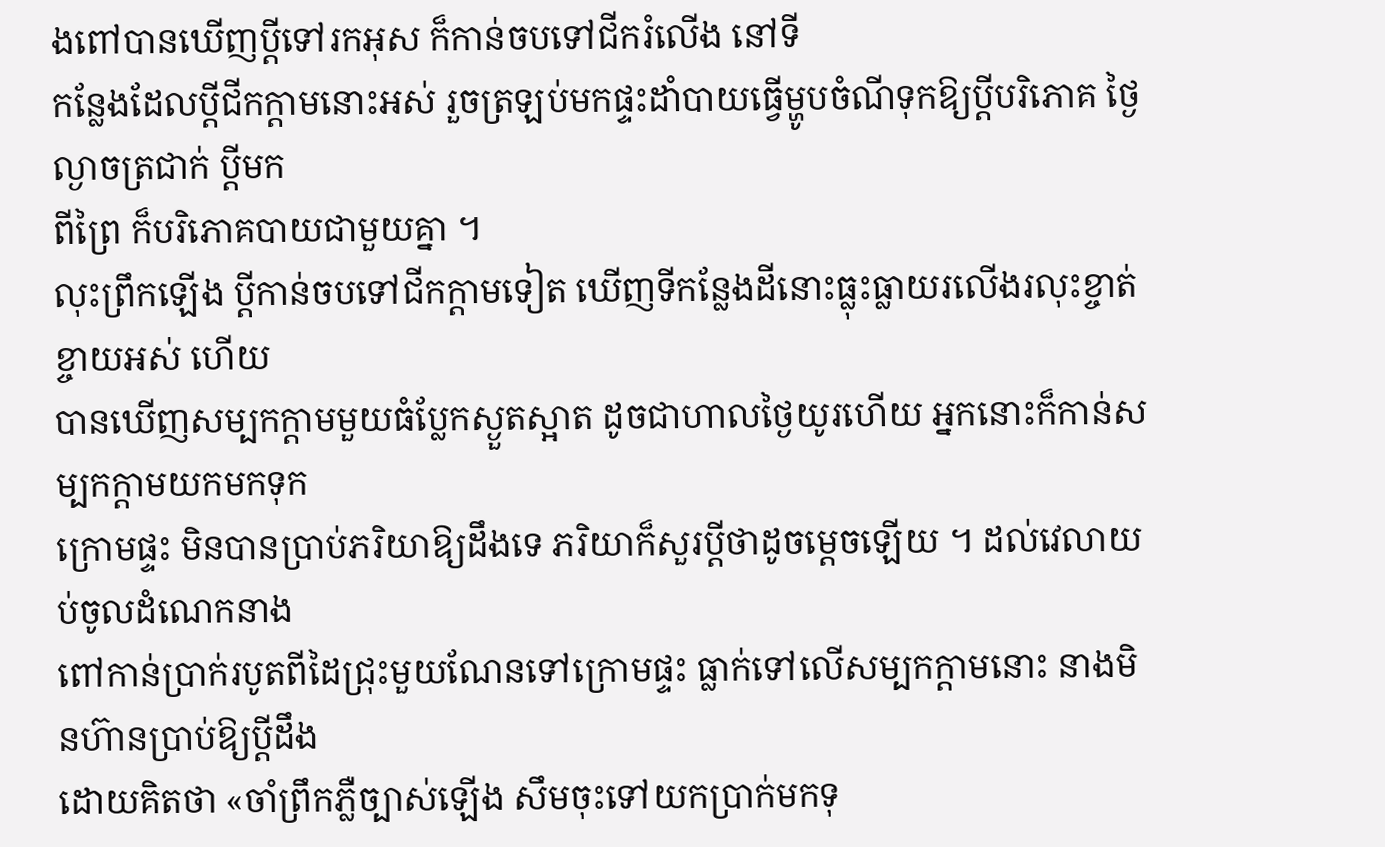ងពៅបានឃើញប្ដីទៅរកអុស ក៏កាន់ចបទៅជីករំលើង នៅទី
កន្លែងដែលប្ដីជីកក្ដាមនោះអស់ រួចត្រឡប់មកផ្ទះដាំបាយធ្វើម្ហូបចំណីទុកឱ្យប្ដីបរិភោគ ថ្ងៃល្ងាចត្រជាក់ ប្ដីមក
ពីព្រៃ ក៏បរិភោគបាយជាមួយគ្នា ។
លុះព្រឹកឡើង ប្ដីកាន់ចបទៅជីកក្ដាមទៀត ឃើញទីកន្លែងដីនោះធ្លុះធ្លាយរលើងរលុះខ្ចាត់ខ្ចាយអស់ ហើយ
បានឃើញសម្បកក្ដាមមួយធំប្លែកស្ងួតស្អាត ដូចជាហាលថ្ងៃយូរហើយ អ្នកនោះក៏កាន់សម្បកក្ដាមយកមកទុក
ក្រោមផ្ទះ មិនបានប្រាប់ភរិយាឱ្យដឹងទេ ភរិយាក៏សួរប្ដីថាដូចម្ដេចឡើយ ។ ដល់វេលាយប់ចូលដំណេកនាង
ពៅកាន់ប្រាក់របូតពីដៃជ្រុះមួយណែនទៅក្រោមផ្ទះ ធ្លាក់ទៅលើសម្បកក្ដាមនោះ នាងមិនហ៊ានប្រាប់ឱ្យប្ដីដឹង
ដោយគិតថា «ចាំព្រឹកភ្លឺច្បាស់ឡើង សឹមចុះទៅយកប្រាក់មកទុ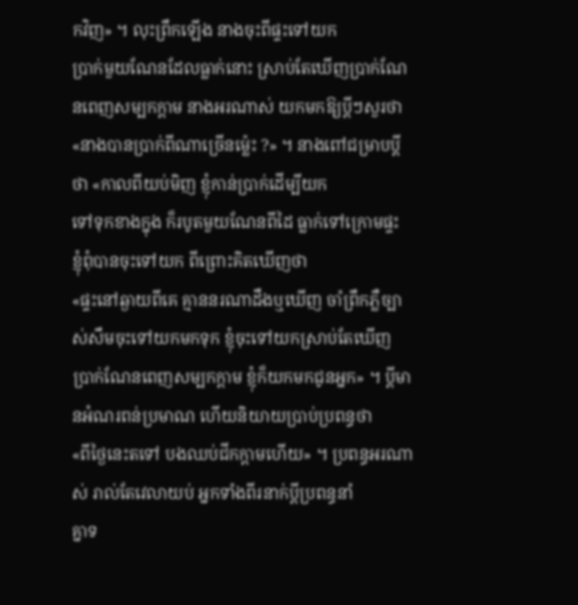កវិញ» ។ លុះព្រឹកឡើង នាងចុះពីផ្ទះទៅយក
ប្រាក់មួយណែនដែលធ្លាក់នោះ ស្រាប់តែឃើញប្រាក់ណែនពេញសម្បកក្ដាម នាងអរណាស់ យកមកឱ្យប្ដីៗសួរថា
«នាងបានប្រាក់ពីណាច្រើនម្ល៉េះ ?» ។ នាងពៅជម្រាបប្ដីថា «កាលពីយប់មិញ ខ្ញុំកាន់ប្រាក់ដើម្បីយក
ទៅទុកខាងក្នុង ក៏របូតមួយណែនពីដៃ ធ្លាក់ទៅក្រោមផ្ទះ ខ្ញុំពុំបានចុះទៅយក ពីព្រោះគិតឃើញថា
«ផ្ទះនៅឆ្ងាយពីគេ គ្មាននរណាដឹងឬឃើញ ចាំព្រឹកភ្លឺច្បាស់សឹមចុះទៅយកមកទុក ខ្ញុំចុះទៅយកស្រាប់តែឃើញ
ប្រាក់ណែនពេញសម្បកក្ដាម ខ្ញុំក៏យកមកជូនអ្នក» ។ ប្ដីមានអំណរពន់ប្រមាណ ហើយនិយាយប្រាប់ប្រពន្ធថា
«ពីថ្ងៃនេះតទៅ បងឈប់ជីកក្ដាមហើយ» ។ ប្រពន្ធអរណាស់ រាល់តែវេលាយប់ អ្នកទាំងពីរនាក់ប្ដីប្រពន្ធនាំ
គ្នាទ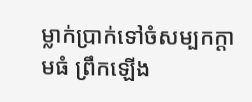ម្លាក់ប្រាក់ទៅចំសម្បកក្ដាមធំ ព្រឹកឡើង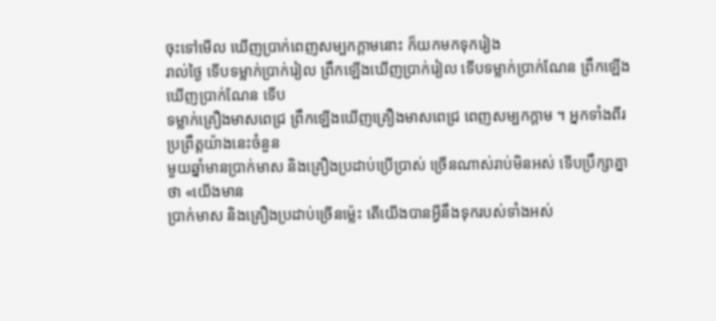ចុះទៅមើល ឃើញប្រាក់ពេញសម្បកក្ដាមនោះ ក៏យកមកទុករៀង
រាល់ថ្ងៃ ទើបទម្លាក់ប្រាក់រៀល ព្រឹកឡើងឃើញប្រាក់រៀល ទើបទម្លាក់ប្រាក់ណែន ព្រឹកឡើងឃើញប្រាក់ណែន ទើប
ទម្លាក់គ្រឿងមាសពេជ្រ ព្រឹកឡើងឃើញគ្រឿងមាសពេជ្រ ពេញសម្បកក្ដាម ។ អ្នកទាំងពីរប្រព្រឹត្តយ៉ាងនេះចំនួន
មួយឆ្នាំមានប្រាក់មាស និងគ្រឿងប្រដាប់ប្រើប្រាស់ ច្រើនណាស់រាប់មិនអស់ ទើបប្រឹក្សាគ្នាថា «យើងមាន
ប្រាក់មាស និងគ្រឿងប្រដាប់ច្រើនម្ល៉េះ តើយើងបានអ្វីនឹងទុករបស់ទាំងអស់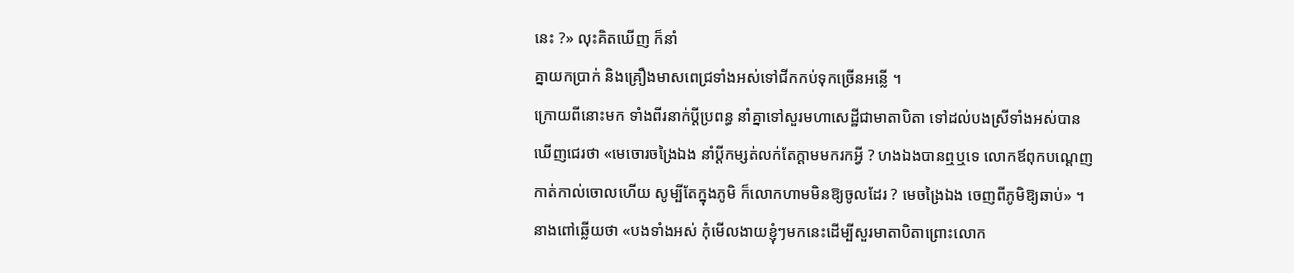នេះ ?» លុះគិតឃើញ ក៏នាំ
គ្នាយកប្រាក់ និងគ្រឿងមាសពេជ្រទាំងអស់ទៅជីកកប់ទុកច្រើនអន្លើ ។
ក្រោយពីនោះមក ទាំងពីរនាក់ប្ដីប្រពន្ធ នាំគ្នាទៅសួរមហាសេដ្ឋីជាមាតាបិតា ទៅដល់បងស្រីទាំងអស់បាន
ឃើញជេរថា «មេចោរចង្រៃឯង នាំប្ដីកម្សត់លក់តែក្ដាមមករកអ្វី ? ហងឯងបានឮឬទេ លោកឪពុកបណ្ដេញ
កាត់កាល់ចោលហើយ សូម្បីតែក្នុងភូមិ ក៏លោកហាមមិនឱ្យចូលដែរ ? មេចង្រៃឯង ចេញពីភូមិឱ្យឆាប់» ។
នាងពៅឆ្លើយថា «បងទាំងអស់ កុំមើលងាយខ្ញុំៗមកនេះដើម្បីសួរមាតាបិតាព្រោះលោក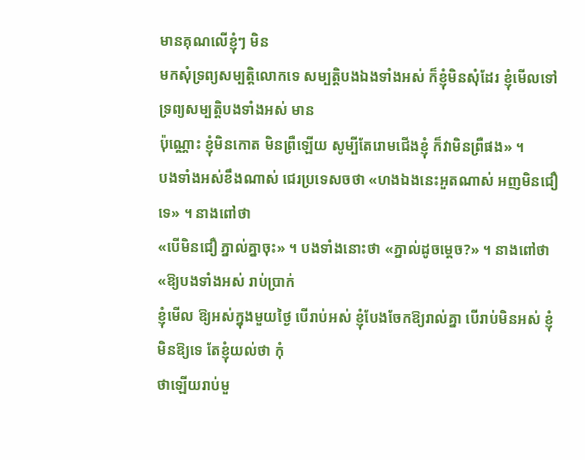មានគុណលើខ្ញុំៗ មិន
មកសុំទ្រព្យសម្បត្តិលោកទេ សម្បត្តិបងឯងទាំងអស់ ក៏ខ្ញុំមិនសុំដែរ ខ្ញុំមើលទៅទ្រព្យសម្បត្តិបងទាំងអស់ មាន
ប៉ុណ្ណោះ ខ្ញុំមិនកោត មិនព្រឺឡើយ សូម្បីតែរោមជើងខ្ញុំ ក៏វាមិនព្រឺផង» ។
បងទាំងអស់ខឹងណាស់ ជេរប្រទេសចថា «ហងឯងនេះអួតណាស់ អញមិនជឿទេ» ។ នាងពៅថា
«បើមិនជឿ ភ្នាល់គ្នាចុះ» ។ បងទាំងនោះថា «ភ្នាល់ដូចម្ដេច?» ។ នាងពៅថា «ឱ្យបងទាំងអស់ រាប់ប្រាក់
ខ្ញុំមើល ឱ្យអស់ក្នុងមួយថ្ងៃ បើរាប់អស់ ខ្ញុំបែងចែកឱ្យរាល់គ្នា បើរាប់មិនអស់ ខ្ញុំមិនឱ្យទេ តែខ្ញុំយល់ថា កុំ
ថាឡើយរាប់មួ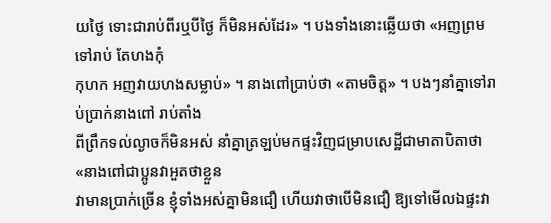យថ្ងៃ ទោះជារាប់ពីរឬបីថ្ងៃ ក៏មិនអស់ដែរ» ។ បងទាំងនោះឆ្លើយថា «អញព្រមទៅរាប់ តែហងកុំ
កុហក អញវាយហងសម្លាប់» ។ នាងពៅប្រាប់ថា «តាមចិត្ត» ។ បងៗនាំគ្នាទៅរាប់ប្រាក់នាងពៅ រាប់តាំង
ពីព្រឹកទល់ល្ងាចក៏មិនអស់ នាំគ្នាត្រឡប់មកផ្ទះវិញជម្រាបសេដ្ឋីជាមាតាបិតាថា «នាងពៅជាប្អូនវាអួតថាខ្លួន
វាមានប្រាក់ច្រើន ខ្ញុំទាំងអស់គ្នាមិនជឿ ហើយវាថាបើមិនជឿ ឱ្យទៅមើលឯផ្ទះវា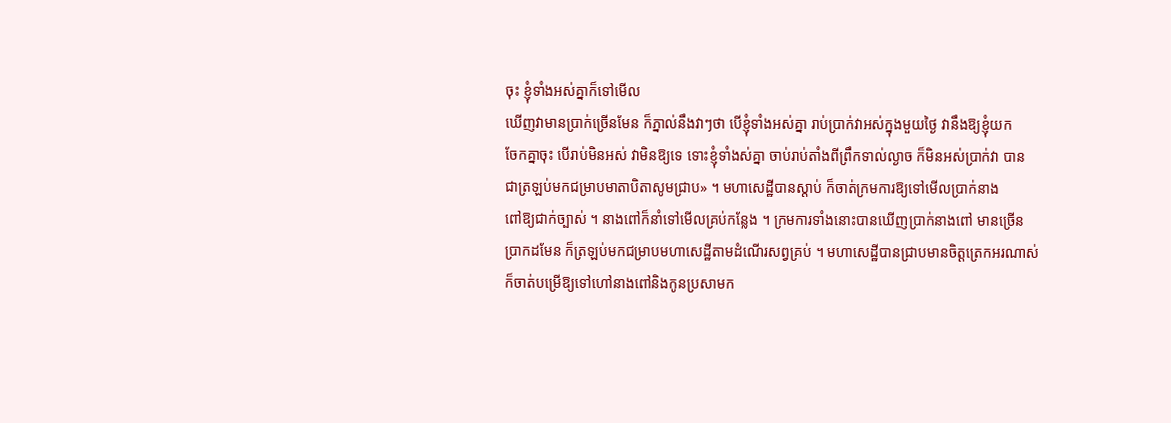ចុះ ខ្ញុំទាំងអស់គ្នាក៏ទៅមើល
ឃើញវាមានប្រាក់ច្រើនមែន ក៏ភ្នាល់នឹងវាៗថា បើខ្ញុំទាំងអស់គ្នា រាប់ប្រាក់វាអស់ក្នុងមួយថ្ងៃ វានឹងឱ្យខ្ញុំយក
ចែកគ្នាចុះ បើរាប់មិនអស់ វាមិនឱ្យទេ ទោះខ្ញុំទាំងស់គ្នា ចាប់រាប់តាំងពីព្រឹកទាល់ល្ងាច ក៏មិនអស់ប្រាក់វា បាន
ជាត្រឡប់មកជម្រាបមាតាបិតាសូមជ្រាប» ។ មហាសេដ្ឋីបានស្ដាប់ ក៏ចាត់ក្រមការឱ្យទៅមើលប្រាក់នាង
ពៅឱ្យជាក់ច្បាស់ ។ នាងពៅក៏នាំទៅមើលគ្រប់កន្លែង ។ ក្រមការទាំងនោះបានឃើញប្រាក់នាងពៅ មានច្រើន
ប្រាកដមែន ក៏ត្រឡប់មកជម្រាបមហាសេដ្ឋីតាមដំណើរសព្វគ្រប់ ។ មហាសេដ្ឋីបានជ្រាបមានចិត្តត្រេកអរណាស់
ក៏ចាត់បម្រើឱ្យទៅហៅនាងពៅនិងកូនប្រសាមក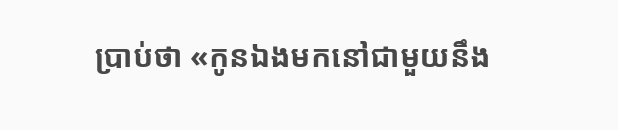ប្រាប់ថា «កូនឯងមកនៅជាមួយនឹង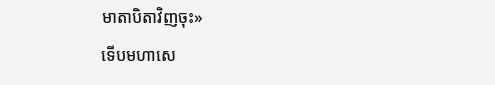មាតាបិតាវិញចុះ»
ទើបមហាសេ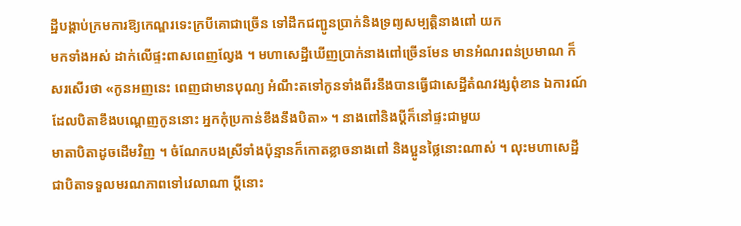ដ្ឋីបង្គាប់ក្រមការឱ្យកេណ្ឌរទេះក្របីគោជាច្រើន ទៅដឹកជញ្ជូនប្រាក់និងទ្រព្យសម្បត្តិនាងពៅ យក
មកទាំងអស់ ដាក់លើផ្ទះពាសពេញល្វែង ។ មហាសេដ្ឋីឃើញប្រាក់នាងពៅច្រើនមែន មានអំណរពន់ប្រមាណ ក៏
សរសើរថា «កូនអញនេះ ពេញជាមានបុណ្យ អំណឹះតទៅកូនទាំងពីរនឹងបានធ្វើជាសេដ្ឋីតំណវង្សពុំខាន ឯការណ៍
ដែលបិតាខឹងបណ្ដេញកូននោះ អ្នកកុំប្រកាន់ខឹងនឹងបិតា» ។ នាងពៅនិងប្ដីក៏នៅផ្ទះជាមួយ
មាតាបិតាដូចដើមវិញ ។ ចំណែកបងស្រីទាំងប៉ុន្មានក៏កោតខ្លាចនាងពៅ និងប្អូនថ្លៃនោះណាស់ ។ លុះមហាសេដ្ឋី
ជាបិតាទទួលមរណភាពទៅវេលាណា ប្ដីនោះ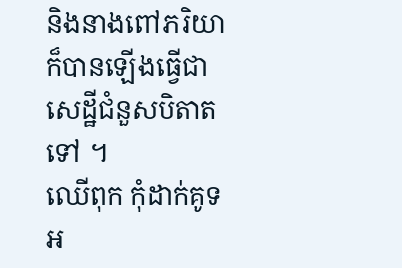និងនាងពៅភរិយា ក៏បានឡើងធ្វើជាសេដ្ឋីជំនួសបិតាតទៅ ។
ឈើពុក កុំដាក់គូទអ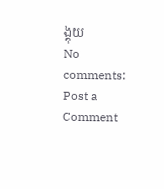ង្គុយ
No comments:
Post a Comment